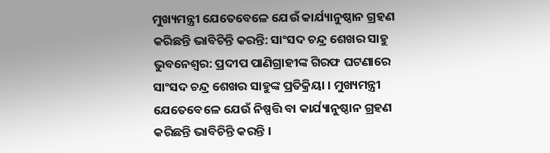ମୁଖ୍ୟମନ୍ତ୍ରୀ ଯେତେବେଳେ ଯେଉଁ କାର୍ଯ୍ୟାନୁଷ୍ଠାନ ଗ୍ରହଣ କରିଛନ୍ତି ଭାବିଚିନ୍ତି କରନ୍ତି: ସାଂସଦ ଚନ୍ଦ୍ର ଶେଖର ସାହୁ
ଭୁବନେଶ୍ୱର: ପ୍ରଦୀପ ପାଣିଗ୍ରାହୀଙ୍କ ଗିରଫ ଘଟଣାରେ ସାଂସଦ ଚନ୍ଦ୍ର ଶେଖର ସାହୁଙ୍କ ପ୍ରତିକ୍ରିୟା । ମୁଖ୍ୟମନ୍ତ୍ରୀ ଯେତେବେଳେ ଯେଉଁ ନିଷ୍ପତ୍ତି ବା କାର୍ଯ୍ୟାନୁଷ୍ଠାନ ଗ୍ରହଣ କରିଛନ୍ତି ଭାବିଚିନ୍ତି କରନ୍ତି ।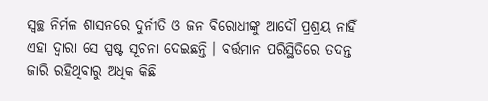ସ୍ୱଚ୍ଛ ନିର୍ମଳ ଶାସନରେ ଦୁର୍ନୀତି ଓ ଜନ ବିରୋଧୀଙ୍କୁ ଆଦୌ ପ୍ରଶ୍ରୟ ନାହିଁ ଏହା ଦ୍ୱାରା ସେ ସ୍ପଷ୍ଟ ସୂଚନା ଦେଇଛନ୍ତି । ବର୍ତ୍ତମାନ ପରିସ୍ଥିତିରେ ତଦନ୍ତ ଜାରି ରହିଥିବାରୁ ଅଧିକ କିଛି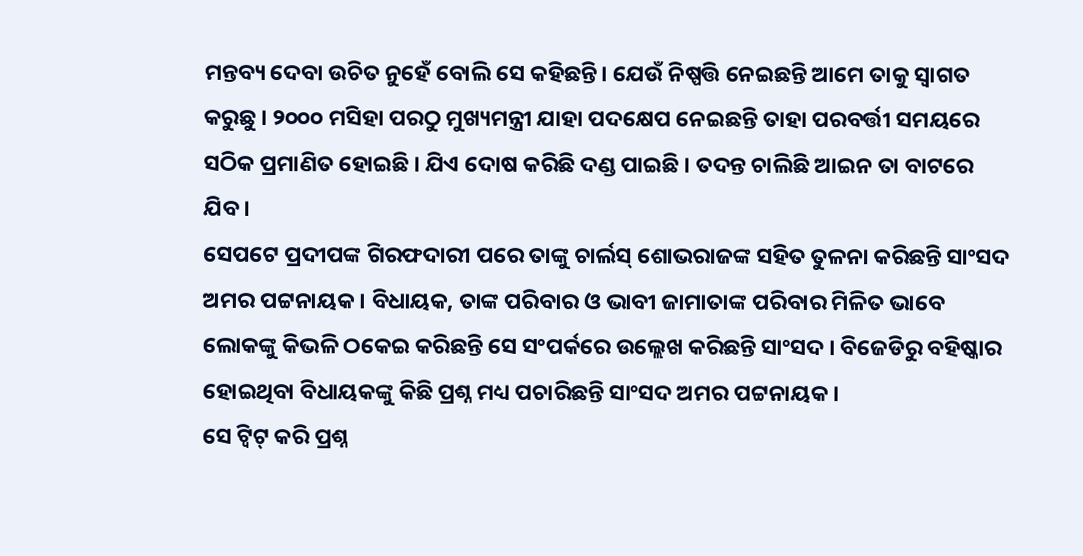ମନ୍ତବ୍ୟ ଦେବା ଉଚିତ ନୁହେଁ ବୋଲି ସେ କହିଛନ୍ତି। ଯେଉଁ ନିଷ୍ପତ୍ତି ନେଇଛନ୍ତି ଆମେ ତାକୁ ସ୍ୱାଗତ କରୁଛୁ । ୨୦୦୦ ମସିହା ପରଠୁ ମୁଖ୍ୟମନ୍ତ୍ରୀ ଯାହା ପଦକ୍ଷେପ ନେଇଛନ୍ତି ତାହା ପରବର୍ତ୍ତୀ ସମୟରେ ସଠିକ ପ୍ରମାଣିତ ହୋଇଛି । ଯିଏ ଦୋଷ କରିଛି ଦଣ୍ଡ ପାଇଛି । ତଦନ୍ତ ଚାଲିଛି ଆଇନ ତା ବାଟରେ ଯିବ।
ସେପଟେ ପ୍ରଦୀପଙ୍କ ଗିରଫଦାରୀ ପରେ ତାଙ୍କୁ ଚାର୍ଲସ୍ ଶୋଭରାଜଙ୍କ ସହିତ ତୁଳନା କରିଛନ୍ତି ସାଂସଦ ଅମର ପଟ୍ଟନାୟକ । ବିଧାୟକ, ତାଙ୍କ ପରିବାର ଓ ଭାବୀ ଜାମାତାଙ୍କ ପରିବାର ମିଳିତ ଭାବେ ଲୋକଙ୍କୁ କିଭଳି ଠକେଇ କରିଛନ୍ତି ସେ ସଂପର୍କରେ ଉଲ୍ଲେଖ କରିଛନ୍ତି ସାଂସଦ । ବିଜେଡିରୁ ବହିଷ୍କାର ହୋଇଥିବା ବିଧାୟକଙ୍କୁ କିଛି ପ୍ରଶ୍ନ ମଧ୍ୟ ପଚାରିଛନ୍ତି ସାଂସଦ ଅମର ପଟ୍ଟନାୟକ ।
ସେ ଟ୍ୱିଟ୍ କରି ପ୍ରଶ୍ନ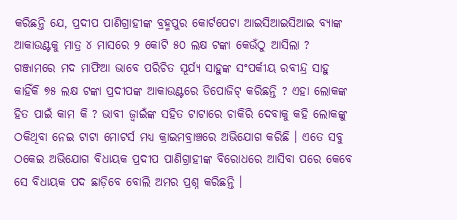କରିଛନ୍ତି ଯେ, ପ୍ରଦୀପ ପାଣିଗ୍ରାହୀଙ୍କ ବ୍ରହ୍ମପୁର କୋର୍ଟପେଟା ଆଇସିଆଇସିଆଇ ବ୍ୟାଙ୍କ ଆକାଉଣ୍ଟକୁ ମାତ୍ର ୪ ମାସରେ ୨ କୋଟି ୫୦ ଲକ୍ଷ ଟଙ୍କା କେଉଁଠୁ ଆସିଲା ? ଗଞ୍ଜାମରେ ମଦ ମାଫିଆ ଭାବେ ପରିଚିତ ସୂର୍ଯ୍ୟ ସାହୁଙ୍କ ସଂପର୍କୀୟ ରବୀନ୍ଦ୍ର ସାହୁ କାହିଁକି ୭୫ ଲକ୍ଷ ଟଙ୍କା ପ୍ରଦୀପଙ୍କ ଆକାଉଣ୍ଟରେ ଡିପୋଜିଟ୍ କରିଛନ୍ତି ? ଏହା ଲୋକଙ୍କ ହିତ ପାଇଁ କାମ କି ? ଭାବୀ ଜ୍ୱାଇଁଙ୍କ ସହିତ ଟାଟାରେ ଚାକିରି ଦେବାକୁ କହି ଲୋକଙ୍କୁ ଠକିଥିବା ନେଇ ଟାଟା ମୋଟର୍ସ ମଧ୍ୟ କ୍ରାଇମବ୍ରାଞ୍ଚରେ ଅଭିଯୋଗ କରିଛି । ଏତେ ସବୁ ଠକେଇ ଅଭିଯୋଗ ବିଧାୟକ ପ୍ରଦୀପ ପାଣିଗ୍ରାହୀଙ୍କ ବିରୋଧରେ ଆସିବା ପରେ କେବେ ସେ ବିଧାୟକ ପଦ ଛାଡ଼ିବେ ବୋଲି ଅମର ପ୍ରଶ୍ନ କରିଛନ୍ତି ।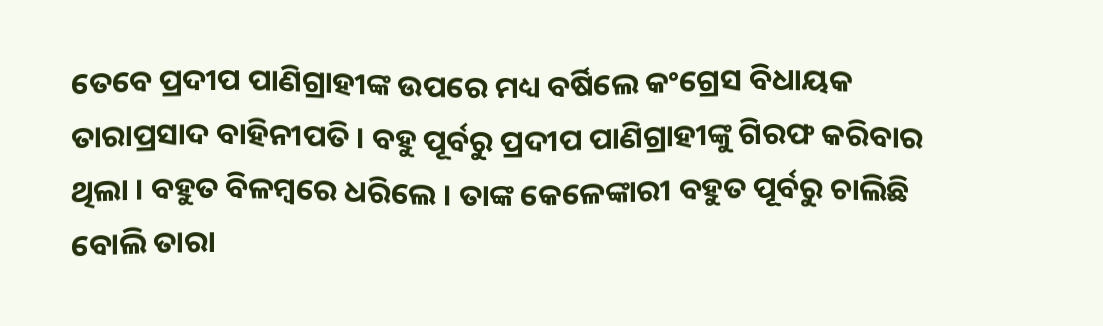ତେବେ ପ୍ରଦୀପ ପାଣିଗ୍ରାହୀଙ୍କ ଉପରେ ମଧ୍ୟ ବର୍ଷିଲେ କଂଗ୍ରେସ ବିଧାୟକ ତାରାପ୍ରସାଦ ବାହିନୀପତି । ବହୁ ପୂର୍ବରୁ ପ୍ରଦୀପ ପାଣିଗ୍ରାହୀଙ୍କୁ ଗିରଫ କରିବାର ଥିଲା । ବହୁତ ବିଳମ୍ବରେ ଧରିଲେ । ତାଙ୍କ କେଳେଙ୍କାରୀ ବହୁତ ପୂର୍ବରୁ ଚାଲିଛି ବୋଲି ତାରା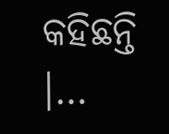କହିଛନ୍ତି ।…